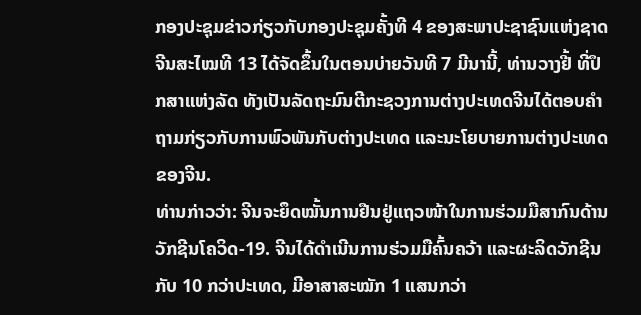ກອງປະຊຸມຂ່າວກ່ຽວກັບກອງປະຊຸມຄັ້ງທີ 4 ຂອງສະພາປະຊາຊົນແຫ່ງຊາດຈີນສະໄໝທີ 13 ໄດ້ຈັດຂຶ້ນໃນຕອນບ່າຍວັນທີ 7 ມີນານີ້, ທ່ານວາງຢີ້ ທີ່ປຶກສາແຫ່ງລັດ ທັງເປັນລັດຖະມົນຕີກະຊວງການຕ່າງປະເທດຈີນໄດ້ຕອບຄຳຖາມກ່ຽວກັບການພົວພັນກັບຕ່າງປະເທດ ແລະນະໂຍບາຍການຕ່າງປະເທດຂອງຈີນ.
ທ່ານກ່າວວ່າ: ຈີນຈະຍຶດໝັ້ນການຢືນຢູ່ແຖວໜ້າໃນການຮ່ວມມືສາກົນດ້ານວັກຊີນໂຄວິດ-19. ຈີນໄດ້ດຳເນີນການຮ່ວມມືຄົ້ນຄວ້າ ແລະຜະລິດວັກຊີນກັບ 10 ກວ່າປະເທດ, ມີອາສາສະໝັກ 1 ແສນກວ່າ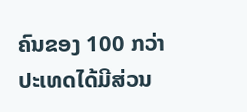ຄົນຂອງ 100 ກວ່າປະເທດໄດ້ມີສ່ວນ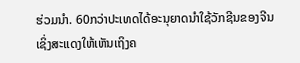ຮ່ວມນຳ. 60ກວ່າປະເທດໄດ້ອະນຸຍາດນຳໃຊ້ວັກຊີນຂອງຈີນ ເຊິ່ງສະແດງໃຫ້ເຫັນເຖິງຄ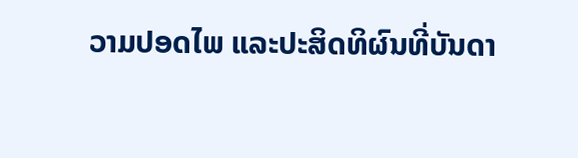ວາມປອດໄພ ແລະປະສິດທິຜົນທີ່ບັນດາ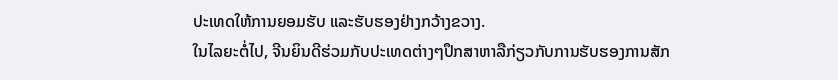ປະເທດໃຫ້ການຍອມຮັບ ແລະຮັບຮອງຢ່າງກວ້າງຂວາງ.
ໃນໄລຍະຕໍ່ໄປ, ຈີນຍິນດີຮ່ວມກັບປະເທດຕ່າງໆປຶກສາຫາລືກ່ຽວກັບການຮັບຮອງການສັກ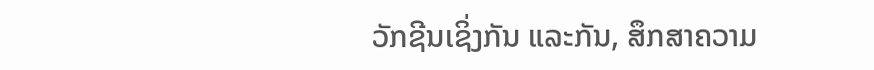ວັກຊີນເຊິ່ງກັນ ແລະກັນ, ສຶກສາຄວາມ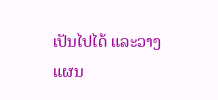ເປັນໄປໄດ້ ແລະວາງແຜນ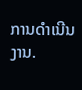ການດຳເນີນງານ.